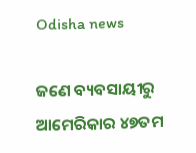Odisha news

ଜଣେ ବ୍ୟବସାୟୀରୁ ଆମେରିକାର ୪୭ତମ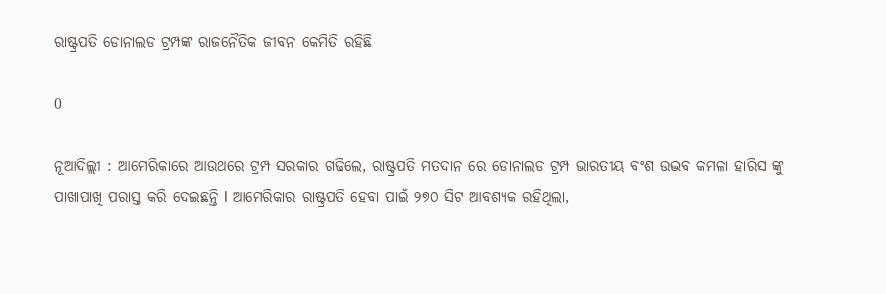ରାଷ୍ଟ୍ରପତି ଡୋନାଲଡ ଟ୍ରମ୍ପଙ୍କ ରାଜନୈତିକ ଜୀବନ କେମିତି ରହିଛି

0

ନୂଆଦିଲ୍ଲୀ : ଆମେରିକାରେ ଆଉଥରେ ଟ୍ରମ୍ପ ସରକାର ଗଢିଲେ, ରାଷ୍ଟ୍ରପତି ମତଦାନ ରେ ଡୋନାଲଡ ଟ୍ରମ୍ପ ଭାରତୀୟ ବଂଶ ଉଦ୍ଭବ କମଳା ହାରିସ ଙ୍କୁ ପାଖାପାଖି ପରାସ୍ତ କରି ଦେଇଛନ୍ତି l ଆମେରିକାର ରାଷ୍ଟ୍ରପତି ହେବା ପାଇଁ ୨୭୦ ସିଟ ଆବଶ୍ୟକ ରହିଥିଲା,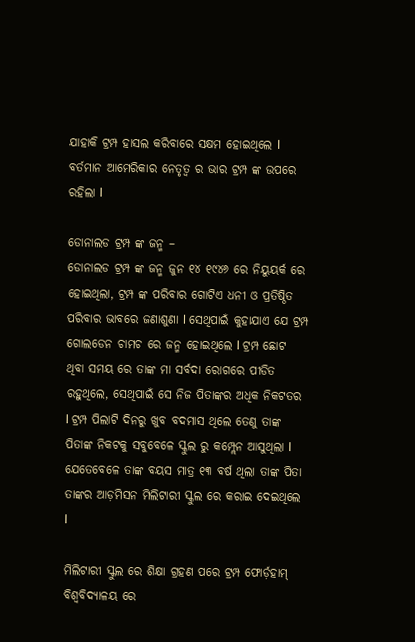ଯାହାକି ଟ୍ରମ୍ପ ହାସଲ କରିବାରେ ସକ୍ଷମ ହୋଇଥିଲେ l ବର୍ତମାନ ଆମେରିକାର ନେତୃତ୍ୱ ର ଭାର ଟ୍ରମ୍ପ ଙ୍କ ଉପରେ ରହିଲା l

ଡୋନାଲଡ ଟ୍ରମ୍ପ ଙ୍କ ଜନ୍ମ –
ଡୋନାଲଡ ଟ୍ରମ୍ପ ଙ୍କ ଜନ୍ମ ଜୁନ ୧୪ ୧୯୪୬ ରେ ନିୟୁୟର୍କ ରେ ହୋଇଥିଲା, ଟ୍ରମ୍ପ ଙ୍କ ପରିବାର ଗୋଟିଏ ଧନୀ ଓ ପ୍ରତିଷ୍ଠିତ ପରିବାର ଭାବରେ ଜଣାଶୁଣା l ସେଥିପାଇଁ କୁହାଯାଏ ଯେ ଟ୍ରମ୍ପ ଗୋଲଡେନ ଚାମଚ ରେ ଜନ୍ମ ହୋଇଥିଲେ l ଟ୍ରମ୍ପ ଛୋଟ ଥିବା ସମୟ ରେ ତାଙ୍କ ମା ସର୍ବଦା ରୋଗରେ ପୀଡିତ ରହୁଥିଲେ, ସେଥିପାଇଁ ସେ ନିଜ ପିତାଙ୍କର ଅଧିକ ନିକଟତର l ଟ୍ରମ୍ପ ପିଲାଟି ଦିନରୁ ଖୁବ ବଦମାସ ଥିଲେ ତେଣୁ ତାଙ୍କ ପିତାଙ୍କ ନିକଟକୁ ସବୁବେଳେ ସ୍କୁଲ ରୁ କମ୍ପ୍ଲେନ ଆସୁଥିଲା l ଯେତେବେଳେ ତାଙ୍କ ବୟସ ମାତ୍ର ୧୩ ବର୍ଷ ଥିଲା ତାଙ୍କ ପିତା ତାଙ୍କର ଆଡ଼ମିସନ ମିଲିଟାରୀ ସ୍କୁଲ ରେ କରାଇ ଦେଇଥିଲେ l

ମିଲିଟାରୀ ସ୍କୁଲ ରେ ଶିକ୍ଷା ଗ୍ରହଣ ପରେ ଟ୍ରମ୍ପ ଫୋର୍ଡ଼ହାମ୍ ବିଶ୍ୱବିଦ୍ୟାଳୟ ରେ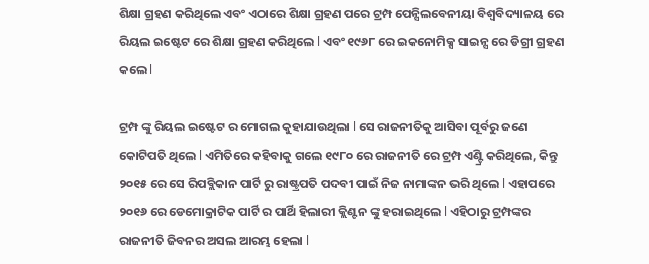ଶିକ୍ଷା ଗ୍ରହଣ କରିଥିଲେ ଏବଂ ଏଠାରେ ଶିକ୍ଷା ଗ୍ରହଣ ପରେ ଟ୍ରମ୍ପ ପେନ୍ସିଲବେନୀୟା ବିଶ୍ୱବିଦ୍ୟାଳୟ ରେ ରିୟଲ ଇଷ୍ଟେଟ ରେ ଶିକ୍ଷା ଗ୍ରହଣ କରିଥିଲେ l ଏବଂ ୧୯୬୮ ରେ ଇକନୋମିକ୍ସ ସାଇନ୍ସ ରେ ଡିଗ୍ରୀ ଗ୍ରହଣ କଲେ l

ଟ୍ରମ୍ପ ଙ୍କୁ ରିୟଲ ଇଷ୍ଟେଟ ର ମୋଗଲ କୁହାଯାଉଥିଲା l ସେ ରାଜନୀତିକୁ ଆସିବା ପୂର୍ବରୁ ଜଣେ କୋଟିପତି ଥିଲେ l ଏମିତିରେ କହିବାକୁ ଗଲେ ୧୯୮୦ ରେ ରାଜନୀତି ରେ ଟ୍ରମ୍ପ ଏଣ୍ଟ୍ରି କରିଥିଲେ, କିନ୍ତୁ ୨୦୧୫ ରେ ସେ ରିପବ୍ଲିକାନ ପାର୍ଟି ରୁ ରାଷ୍ଟ୍ରପତି ପଦବୀ ପାଇଁ ନିଜ ନାମାଙ୍କନ ଭରି ଥିଲେ l ଏହାପରେ ୨୦୧୬ ରେ ଡେମୋକ୍ରାଟିକ ପାର୍ଟି ର ପାର୍ଥି ହିଲାରୀ କ୍ଲିଣ୍ଟନ ଙ୍କୁ ହରାଇଥିଲେ l ଏହିଠାରୁ ଟ୍ରମ୍ପଙ୍କର ରାଜନୀତି ଜିବନର ଅସଲ ଆରମ୍ଭ ହେଲା l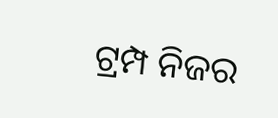ଟ୍ରମ୍ପ ନିଜର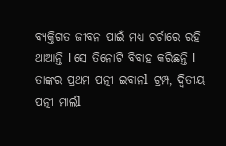ବ୍ୟକ୍ତିଗତ ଜୀବନ ପାଇଁ ମଧ୍ୟ ଚର୍ଚାରେ ରହି ଥାଆନ୍ତି l ସେ ତିନୋଟି ବିବାହ କରିଛନ୍ତି l ତାଙ୍କର ପ୍ରଥମ ପତ୍ନୀ ଇବାନl ଟ୍ରମ୍ପ, ଦ୍ଵିତୀୟ ପତ୍ନୀ ମାର୍ଲl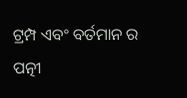ଟ୍ରମ୍ପ ଏବଂ ବର୍ତମାନ ର ପତ୍ନୀ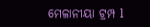ମେଳାନୀୟା ଟ୍ରମ୍ପ l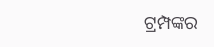ଟ୍ରମ୍ପଙ୍କର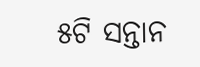୫ଟି ସନ୍ତାନ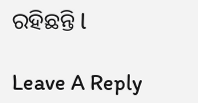ରହିଛନ୍ତି l

Leave A Reply